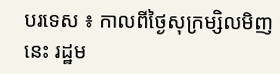បរទេស ៖ កាលពីថ្ងៃសុក្រម្សិលមិញនេះ រដ្ឋម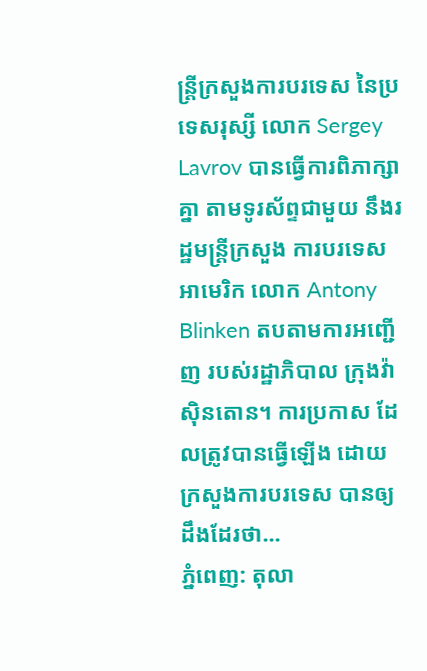ន្ត្រីក្រសួងការបរទេស នៃប្រទេសរុស្សី លោក Sergey Lavrov បានធ្វើការពិភាក្សាគ្នា តាមទូរស័ព្ទជាមួយ នឹងរដ្ឋមន្ត្រីក្រសួង ការបរទេសអាមេរិក លោក Antony Blinken តបតាមការអញ្ជើញ របស់រដ្ឋាភិបាល ក្រុងវ៉ាស៊ិនតោន។ ការប្រកាស ដែលត្រូវបានធ្វើឡើង ដោយក្រសួងការបរទេស បានឲ្យដឹងដែរថា...
ភ្នំពេញ: តុលា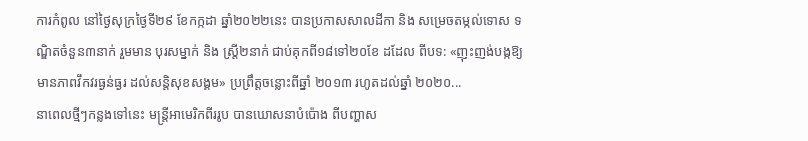ការកំពូល នៅថ្ងៃសុក្រថ្ងៃទី២៩ ខែកក្កដា ឆ្នាំ២០២២នេះ បានប្រកាសសាលដីកា និង សម្រេចតម្កល់ទោស ទណ្ឌិតចំនួន៣នាក់ រួមមាន បុរសម្នាក់ និង ស្ត្រី២នាក់ ជាប់គុកពី១៨ទៅ២០ខែ ដដែល ពីបទ: «ញុះញង់បង្កឱ្យមានភាពវឹកវរធ្ងន់ធ្ងរ ដល់សន្តិសុខសង្គម» ប្រព្រឹត្តចន្លោះពីឆ្នាំ ២០១៣ រហូតដល់ឆ្នាំ ២០២០...
នាពេលថ្មីៗកន្លងទៅនេះ មន្ត្រីអាមេរិកពីររូប បានឃោសនាបំប៉ោង ពីបញ្ហាស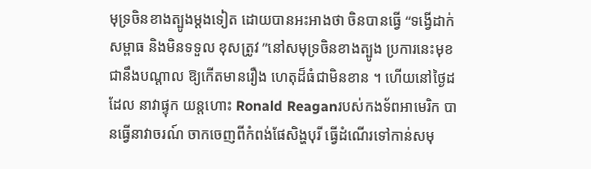មុទ្រចិនខាងត្បូងម្តងទៀត ដោយបានអះអាងថា ចិនបានធ្វើ “ទង្វើដាក់សម្ពាធ និងមិនទទួល ខុសត្រូវ ”នៅសមុទ្រចិនខាងត្បូង ប្រការនេះមុខជានឹងបណ្តាល ឱ្យកើតមានរឿង ហេតុដ៏ធំជាមិនខាន ។ ហើយនៅថ្ងៃដដែល នាវាផ្ទុក យន្តហោះ Ronald Reaganរបស់កងទ័ពអាមេរិក បានធ្វើនាវាចរណ៍ ចាកចេញពីកំពង់ផែសិង្ហបុរី ធ្វើដំណើរទៅកាន់សមុ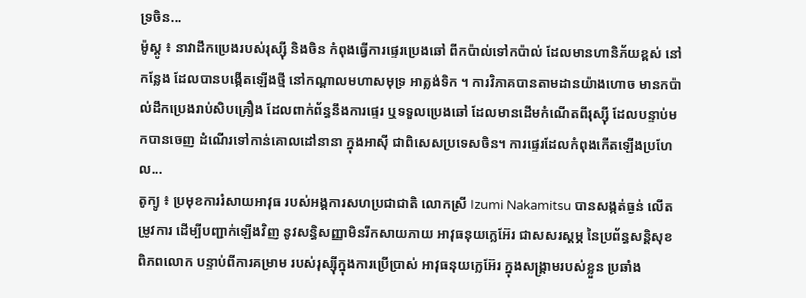ទ្រចិន...
ម៉ូស្គូ ៖ នាវាដឹកប្រេងរបស់រុស្ស៊ី និងចិន កំពុងធ្វើការផ្ទេរប្រេងឆៅ ពីកប៉ាល់ទៅកប៉ាល់ ដែលមានហានិភ័យខ្ពស់ នៅកន្លែង ដែលបានបង្កើតឡើងថ្មី នៅកណ្តាលមហាសមុទ្រ អាត្លង់ទិក ។ ការវិភាគបានតាមដានយ៉ាងហោច មានកប៉ាល់ដឹកប្រេងរាប់សិបគ្រឿង ដែលពាក់ព័ន្ធនឹងការផ្ទេរ ឬទទួលប្រេងឆៅ ដែលមានដើមកំណើតពីរុស្ស៊ី ដែលបន្ទាប់មកបានចេញ ដំណើរទៅកាន់គោលដៅនានា ក្នុងអាស៊ី ជាពិសេសប្រទេសចិន។ ការផ្ទេរដែលកំពុងកើតឡើងប្រហែល...
តូក្យូ ៖ ប្រមុខការរំសាយអាវុធ របស់អង្គការសហប្រជាជាតិ លោកស្រី Izumi Nakamitsu បានសង្កត់ធ្ងន់ លើតម្រូវការ ដើម្បីបញ្ជាក់ឡើងវិញ នូវសន្ធិសញ្ញាមិនរីកសាយភាយ អាវុធនុយក្លេអ៊ែរ ជាសសរស្តម្ភ នៃប្រព័ន្ធសន្តិសុខ ពិភពលោក បន្ទាប់ពីការគម្រាម របស់រុស្ស៊ីក្នុងការប្រើប្រាស់ អាវុធនុយក្លេអ៊ែរ ក្នុងសង្គ្រាមរបស់ខ្លួន ប្រឆាំង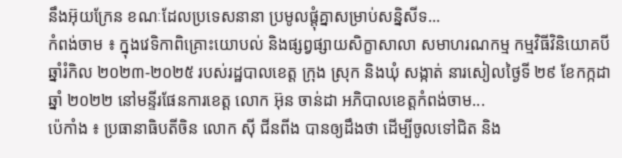នឹងអ៊ុយក្រែន ខណៈដែលប្រទេសនានា ប្រមូលផ្តុំគ្នាសម្រាប់សន្និសីទ...
កំពង់ចាម ៖ ក្នុងវេទិកាពិគ្រោះយោបល់ និងផ្សព្វផ្សាយសិក្ខាសាលា សមាហរណកម្ម កម្មវិធីវិនិយោគបីឆ្នាំរំកិល ២០២៣-២០២៥ របស់រដ្ឋបាលខេត្ត ក្រុង ស្រុក និងឃុំ សង្កាត់ នារសៀលថ្ងៃទី ២៩ ខែកក្កដា ឆ្នាំ ២០២២ នៅមន្ទីរផែនការខេត្ត លោក អ៊ុន ចាន់ដា អភិបាលខេត្តកំពង់ចាម...
ប៉េកាំង ៖ ប្រធានាធិបតីចិន លោក ស៊ី ជីនពីង បានឲ្យដឹងថា ដើម្បីចូលទៅជិត និង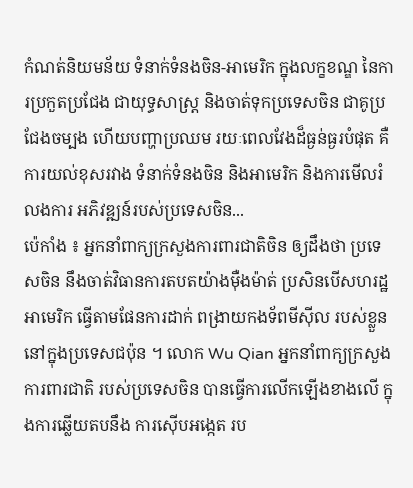កំណត់និយមន័យ ទំនាក់ទំនងចិន-អាមេរិក ក្នុងលក្ខខណ្ឌ នៃការប្រកួតប្រជែង ជាយុទ្ធសាស្ត្រ និងចាត់ទុកប្រទេសចិន ជាគូប្រជែងចម្បង ហើយបញ្ហាប្រឈម រយៈពេលវែងដ៏ធ្ងន់ធ្ងរបំផុត គឺការយល់ខុសរវាង ទំនាក់ទំនងចិន និងអាមេរិក និងការមើលរំលងការ អភិវឌ្ឍន៍របស់ប្រទេសចិន...
ប៉េកាំង ៖ អ្នកនាំពាក្យក្រសួងការពារជាតិចិន ឲ្យដឹងថា ប្រទេសចិន នឹងចាត់វិធានការតបតយ៉ាងម៉ឺងម៉ាត់ ប្រសិនបើសហរដ្ឋអាមេរិក ធ្វើតាមផែនការដាក់ ពង្រាយកងទ័ពមីស៊ីល របស់ខ្លួននៅក្នុងប្រទេសជប៉ុន ។ លោក Wu Qian អ្នកនាំពាក្យក្រសួងការពារជាតិ របស់ប្រទេសចិន បានធ្វើការលើកឡើងខាងលើ ក្នុងការឆ្លើយតបនឹង ការស៊ើបអង្កេត រប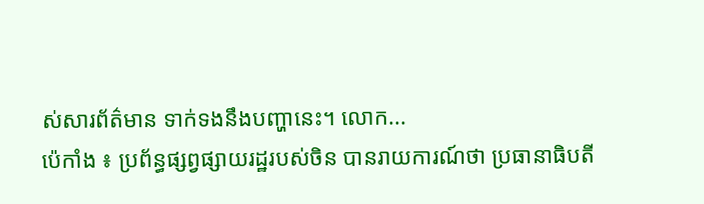ស់សារព័ត៌មាន ទាក់ទងនឹងបញ្ហានេះ។ លោក...
ប៉េកាំង ៖ ប្រព័ន្ធផ្សព្វផ្សាយរដ្ឋរបស់ចិន បានរាយការណ៍ថា ប្រធានាធិបតី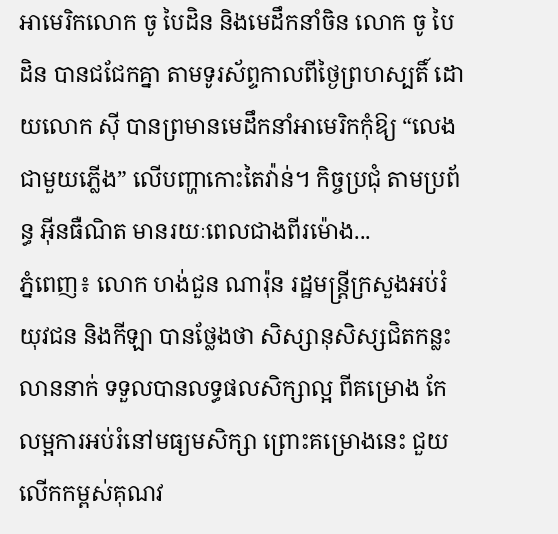អាមេរិកលោក ចូ បៃដិន និងមេដឹកនាំចិន លោក ចូ បៃដិន បានជជែកគ្នា តាមទូរស័ព្ទកាលពីថ្ងៃព្រហស្បតិ៍ ដោយលោក ស៊ី បានព្រមានមេដឹកនាំអាមេរិកកុំឱ្យ “លេងជាមួយភ្លើង” លើបញ្ហាកោះតៃវ៉ាន់។ កិច្ចប្រជុំ តាមប្រព័ន្ធ អ៊ីនធឺណិត មានរយៈពេលជាងពីរម៉ោង...
ភ្នំពេញ៖ លោក ហង់ជួន ណារ៉ុន រដ្ឋមន្ដ្រីក្រសួងអប់រំ យុវជន និងកីឡា បានថ្លែងថា សិស្សានុសិស្សជិតកន្លះលាននាក់ ទទួលបានលទ្ធផលសិក្សាល្អ ពីគម្រោង កែលម្អការអប់រំនៅមធ្យមសិក្សា ព្រោះគម្រោងនេះ ជួយលើកកម្ពស់គុណវ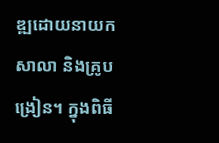ឌ្ឍដោយនាយកសាលា និងគ្រូបង្រៀន។ ក្នុងពិធី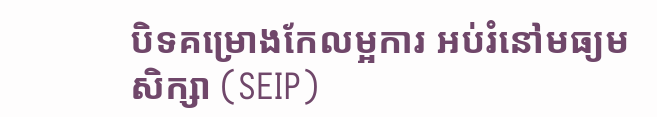បិទគម្រោងកែលម្អការ អប់រំនៅមធ្យមសិក្សា (SEIP)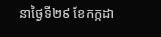នាថ្ងៃទី២៩ ខែកក្កដា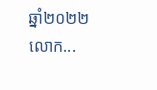ឆ្នាំ២០២២ លោក...